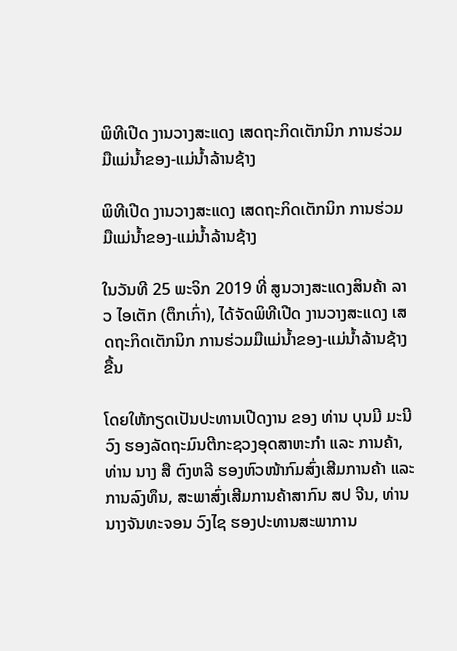ພິທີເປີດ ງານວາງສະແດງ ເສດຖະກິດເຕັກນິກ ການຮ່ວມມືແມ່ນໍ້າຂອງ-ແມ່ນໍ້າລ້ານຊ້າງ

ພິທີເປີດ ງານວາງສະແດງ ເສດຖະກິດເຕັກນິກ ການຮ່ວມມືແມ່ນໍ້າຂອງ-ແມ່ນໍ້າລ້ານຊ້າງ

ໃນວັນທີ 25 ພະຈິກ 2019 ທີ່ ສູນວາງສະແດງສິນຄ້າ ລາວ ໄອເຕັກ (ຕຶກເກົ່າ), ໄດ້ຈັດພິທີເປີດ ງານວາງສະແດງ ເສດຖະກິດເຕັກນິກ ການຮ່ວມມືແມ່ນໍ້າຂອງ-ແມ່ນໍ້າລ້ານຊ້າງ ຂື້ນ

ໂດຍໃຫ້ກຽດເປັນປະທານເປີດງານ ຂອງ ທ່ານ ບຸນມີ ມະນີວົງ ຮອງລັດຖະມົນຕີກະຊວງອຸດສາຫະກໍາ ແລະ ການຄ້າ, ທ່ານ ນາງ ສື ຕົງຫລີ ຮອງຫົວໜ້າກົມສົ່ງເສີມການຄ້າ ແລະ ການລົງທຶນ, ສະພາສົ່ງເສີມການຄ້າສາກົນ ສປ ຈີນ, ທ່ານ ນາງຈັນທະຈອນ ວົງໄຊ ຮອງປະທານສະພາການ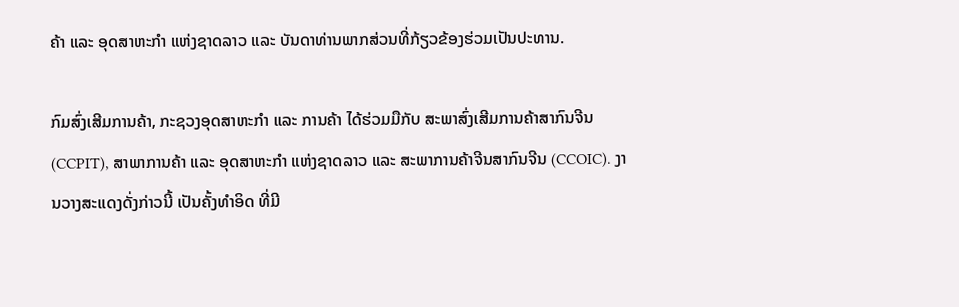ຄ້າ ແລະ ອຸດສາຫະກໍາ ແຫ່ງຊາດລາວ ແລະ ບັນດາທ່ານພາກສ່ວນທີ່ກ້ຽວຂ້ອງຮ່ວມເປັນປະທານ.

ກົມສົ່ງເສີມການຄ້າ, ກະຊວງອຸດສາຫະກໍາ ແລະ ການຄ້າ ໄດ້ຮ່ວມມືກັບ ສະພາສົ່ງເສີມການຄ້າສາກົນຈີນ (CCPIT), ສາພາການຄ້າ ແລະ ອຸດສາຫະກໍາ ແຫ່ງຊາດລາວ ແລະ ສະພາການຄ້າຈີນສາກົນຈີນ (CCOIC). ງານວາງສະແດງດັ່ງກ່າວນີ້ ເປັນຄັ້ງທໍາອິດ ທີ່ມີ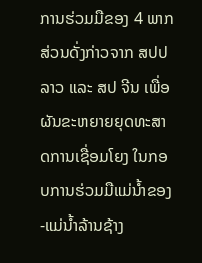ການຮ່ວມມືຂອງ 4 ພາກສ່ວນດັ່ງກ່າວຈາກ ສປປ ລາວ ແລະ ສປ ຈີນ ເພື່ອຜັນຂະຫຍາຍຍຸດທະສາດການເຊື່ອມໂຍງ ໃນກອບການຮ່ວມມືແມ່ນໍ້າຂອງ-ແມ່ນໍ້າລ້ານຊ້າງ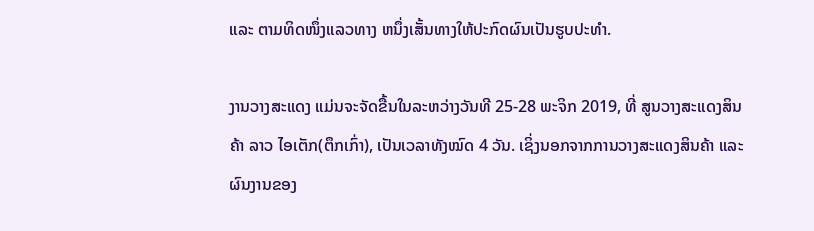ແລະ ຕາມທິດໜຶ່ງແລວທາງ ຫນຶ່ງເສັ້ນທາງໃຫ້ປະກົດຜົນເປັນຮູບປະທຳ.

ງານວາງສະແດງ ແມ່ນຈະຈັດຂື້ນໃນລະຫວ່າງວັນທີ 25-28 ພະຈິກ 2019, ທີ່ ສູນວາງສະແດງສິນຄ້າ ລາວ ໄອເຕັກ(ຕຶກເກົ່າ), ເປັນເວລາທັງໝົດ 4 ວັນ. ເຊິ່ງນອກຈາກການວາງສະແດງສິນຄ້າ ແລະ ຜົນງານຂອງ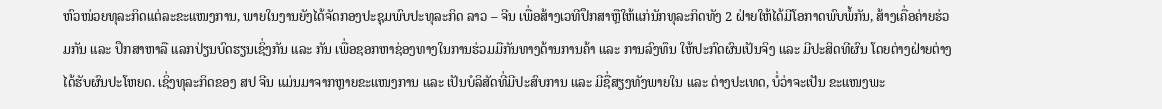ຫົວໜ່ວຍທຸລະກິດແຕ່ລະຂະແໜງການ, ພາຍໃນງານຍັງໄດ້ຈັດກອງປະຊຸມພົບປະທຸລະກິດ ລາວ – ຈີນ ເພື່ອສ້າງເວທີປຶກສາຫຼືໃຫ້ແກ່ນັກທຸລະກິດທັງ 2 ຝ່າຍໃຫ້ໄດ້ມີໂອກາດພົບພໍ້ກັນ, ສ້າງເຄື່ອຄ່າຍຮ່ວມກັນ ແລະ ປຶກສາຫາລື ແລກປ່ຽນບົດຮຽນເຊິ່ງກັນ ແລະ ກັນ ເພື່ອຊອກຫາຊ່ອງທາງໃນການຮ່ວມມືກັນທາງດ້ານການຄ້າ ແລະ ການລົງທຶນ ໃຫ້ປະກົດຜົນເປັນຈິງ ແລະ ມີປະສິດທີຜົນ ໂດຍຕ່າງຝ່າຍຕ່າງໄດ້ຮັບຜົນປະໂຫຍດ. ເຊິ່ງທຸລະກິດຂອງ ສປ ຈີນ ແມ່ນມາຈາກຫຼາຍຂະແໜງການ ແລະ ເປັນບໍລິສັດທີ່ມີປະສົບການ ແລະ ມີຊື່ສຽງທັງພາຍໃນ ແລະ ຕ່າງປະເທດ, ບໍ່ວ່າຈະເປັນ ຂະແໜງພະ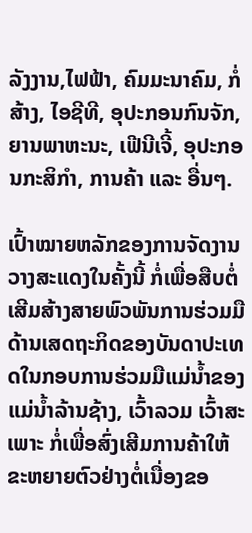ລັງງານ,ໄຟຟ້າ, ຄົມມະນາຄົມ, ກໍ່ສ້າງ, ໄອຊີທີ, ອຸປະກອນກົນຈັກ, ຍານພາຫະນະ, ເຟີນີເຈີ້, ອຸປະກອນກະສິກໍາ, ການຄ້າ ແລະ ອື່ນໆ.

ເປົ້າໝາຍຫລັກຂອງການຈັດງານວາງສະແດງໃນຄັ້ງນີ້ ກໍ່ເພື່ອສືບຕໍ່ເສີມສ້າງສາຍພົວພັນການຮ່ວມມືດ້ານເສດຖະກິດຂອງບັນດາປະເທດໃນກອບການຮ່ວມມືແມ່ນໍ້າຂອງ ແມ່ນໍ້າລ້ານຊ້າງ, ເວົ້າລວມ ເວົ້າສະເພາະ ກໍ່ເພື່ອສົ່ງເສີມການຄ້າໃຫ້ຂະຫຍາຍຕົວຢ່າງຕໍ່ເນື່ອງຂອ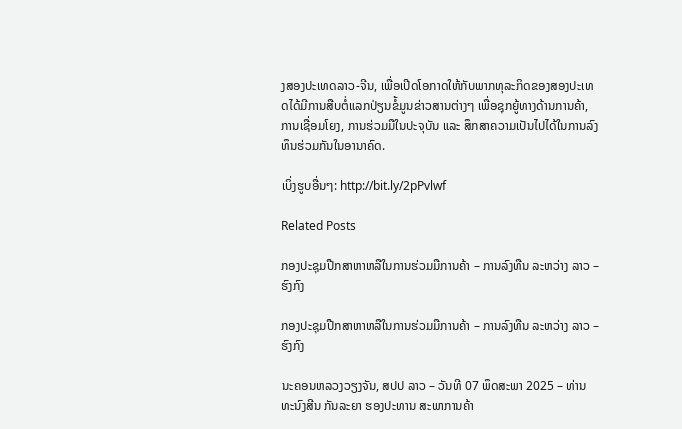ງສອງປະເທດລາວ-ຈີນ, ເພື່ອເປີດໂອກາດໃຫ້ກັບພາກທຸລະກິດຂອງສອງປະເທດໄດ້ມີການສືບຕໍ່ແລກປ່ຽນຂໍ້ມູນຂ່າວສານຕ່າງໆ ເພື່ອຊຸກຍູ້ທາງດ້ານການຄ້າ, ການເຊື່ອມໂຍງ, ການຮ່ວມມືໃນປະຈຸບັນ ແລະ ສຶກສາຄວາມເປັນໄປໄດ້ໃນການລົງທຶນຮ່ວມກັນໃນອານາຄົດ.

ເບິ່ງຮູບອື່ນໆ: http://bit.ly/2pPvlwf

Related Posts

ກອງປະຊຸມປືກສາຫາຫລືໃນການຮ່ວມມືການຄ້າ – ການລົງທືນ ລະຫວ່າງ ລາວ – ຮົງກົງ

ກອງປະຊຸມປືກສາຫາຫລືໃນການຮ່ວມມືການຄ້າ – ການລົງທືນ ລະຫວ່າງ ລາວ – ຮົງກົງ

ນະຄອນຫລວງວຽງຈັນ, ສປປ ລາວ – ວັນທີ 07 ພຶດສະພາ 2025 – ທ່ານ ທະນົງສີນ ກັນລະຍາ ຮອງປະທານ ສະພາການຄ້າ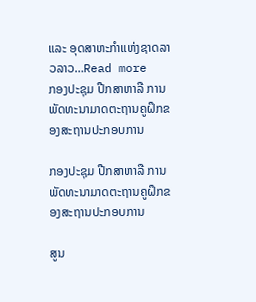ແລະ ອຸດສາຫະກຳແຫ່ງຊາດລາວລາວ…Read more
ກອງປະຊຸມ ປືກສາຫາລື ການພັດທະນາມາດຕະຖານຄູຝຶກຂອງສະຖານປະກອບການ

ກອງປະຊຸມ ປືກສາຫາລື ການພັດທະນາມາດຕະຖານຄູຝຶກຂອງສະຖານປະກອບການ

ສູນ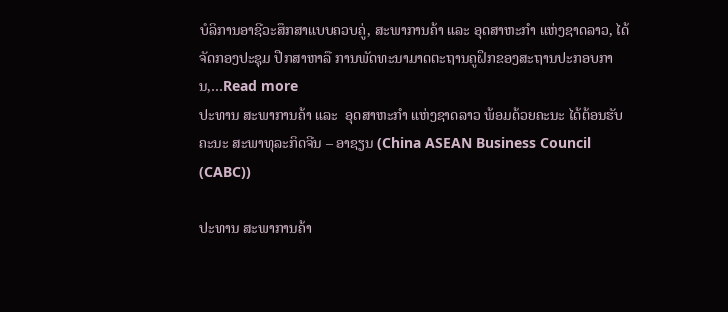ບໍລິການອາຊີວະສຶກສາແບບຄວບຄູ່, ສະພາການຄ້າ ແລະ ອຸດສາຫະກຳ ແຫ່ງຊາດລາວ, ໄດ້ຈັດກອງປະຊຸມ ປືກສາຫາລື ການພັດທະນາມາດຕະຖານຄູຝຶກຂອງສະຖານປະກອບການ,…Read more
ປະທານ ສະພາການຄ້າ ແລະ  ອຸດສາຫະກຳ ແຫ່ງຊາດລາວ ພ້ອມດ້ວຍຄະນະ ໄດ້ຕ້ອນຮັບຄະນະ ສະພາທຸລະກິດຈີນ – ອາຊຽນ (China ASEAN Business Council (CABC))

ປະທານ ສະພາການຄ້າ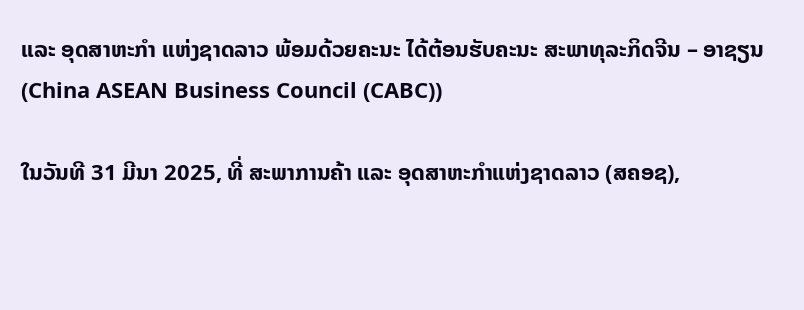ແລະ ອຸດສາຫະກຳ ແຫ່ງຊາດລາວ ພ້ອມດ້ວຍຄະນະ ໄດ້ຕ້ອນຮັບຄະນະ ສະພາທຸລະກິດຈີນ – ອາຊຽນ (China ASEAN Business Council (CABC))

ໃນວັນທີ 31 ມີນາ 2025, ທີ່ ສະພາການຄ້າ ແລະ ອຸດສາຫະກຳແຫ່ງຊາດລາວ (ສຄອຊ),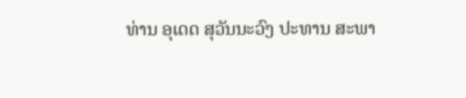ທ່ານ ອຸເດດ ສຸວັນນະວົງ ປະທານ ສະພາ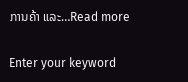ການຄ້າ ແລະ…Read more

Enter your keyword